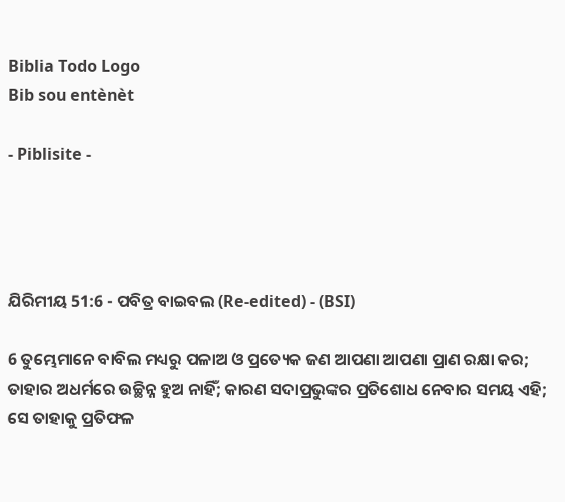Biblia Todo Logo
Bib sou entènèt

- Piblisite -




ଯିରିମୀୟ 51:6 - ପବିତ୍ର ବାଇବଲ (Re-edited) - (BSI)

6 ତୁମ୍ଭେମାନେ ବାବିଲ ମଧ୍ୟରୁ ପଳାଅ ଓ ପ୍ରତ୍ୟେକ ଜଣ ଆପଣା ଆପଣା ପ୍ରାଣ ରକ୍ଷା କର; ତାହାର ଅଧର୍ମରେ ଉଚ୍ଛିନ୍ନ ହୁଅ ନାହିଁ; କାରଣ ସଦାପ୍ରଭୁଙ୍କର ପ୍ରତିଶୋଧ ନେବାର ସମୟ ଏହି; ସେ ତାହାକୁ ପ୍ରତିଫଳ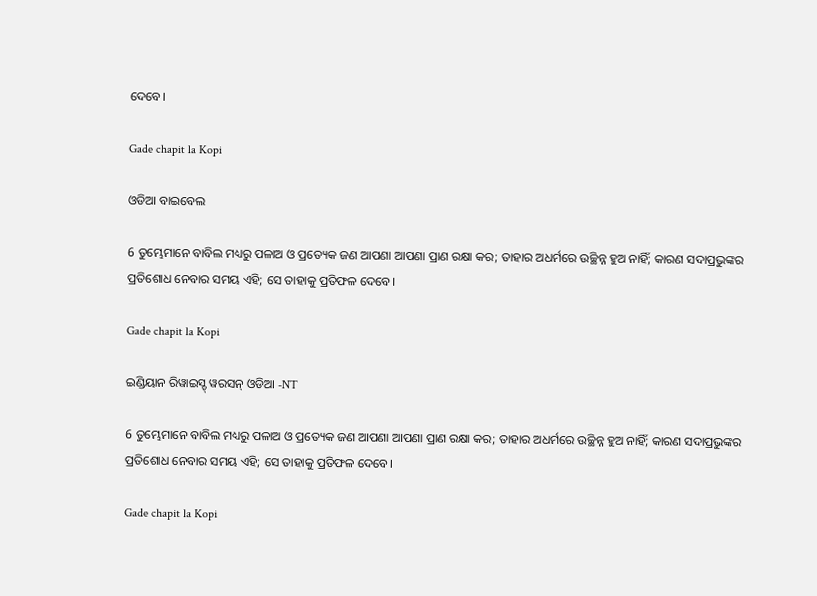ଦେବେ।

Gade chapit la Kopi

ଓଡିଆ ବାଇବେଲ

6 ତୁମ୍ଭେମାନେ ବାବିଲ ମଧ୍ୟରୁ ପଳାଅ ଓ ପ୍ରତ୍ୟେକ ଜଣ ଆପଣା ଆପଣା ପ୍ରାଣ ରକ୍ଷା କର; ତାହାର ଅଧର୍ମରେ ଉଚ୍ଛିନ୍ନ ହୁଅ ନାହିଁ; କାରଣ ସଦାପ୍ରଭୁଙ୍କର ପ୍ରତିଶୋଧ ନେବାର ସମୟ ଏହି; ସେ ତାହାକୁ ପ୍ରତିଫଳ ଦେବେ।

Gade chapit la Kopi

ଇଣ୍ଡିୟାନ ରିୱାଇସ୍ଡ୍ ୱରସନ୍ ଓଡିଆ -NT

6 ତୁମ୍ଭେମାନେ ବାବିଲ ମଧ୍ୟରୁ ପଳାଅ ଓ ପ୍ରତ୍ୟେକ ଜଣ ଆପଣା ଆପଣା ପ୍ରାଣ ରକ୍ଷା କର; ତାହାର ଅଧର୍ମରେ ଉଚ୍ଛିନ୍ନ ହୁଅ ନାହିଁ; କାରଣ ସଦାପ୍ରଭୁଙ୍କର ପ୍ରତିଶୋଧ ନେବାର ସମୟ ଏହି; ସେ ତାହାକୁ ପ୍ରତିଫଳ ଦେବେ।

Gade chapit la Kopi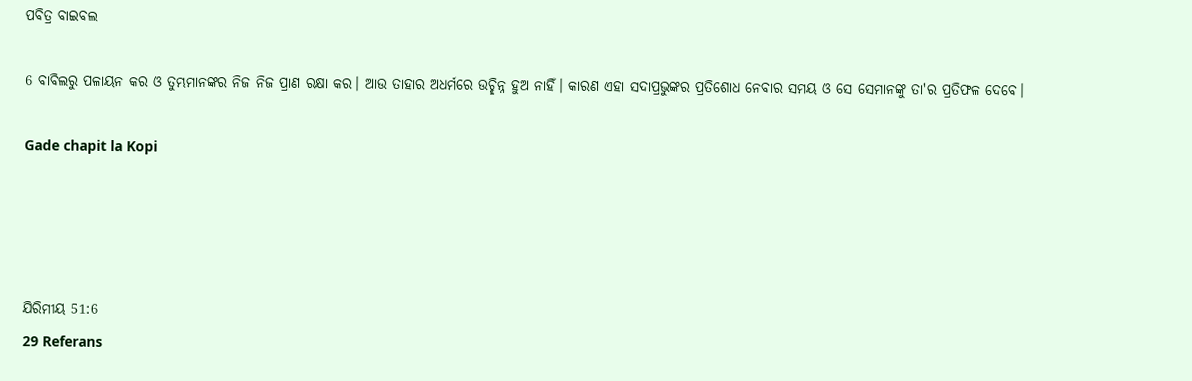ପବିତ୍ର ବାଇବଲ

6 ବାବିଲରୁ ପଳାୟନ କର ଓ ତୁମ୍ଭମାନଙ୍କର ନିଜ ନିଜ ପ୍ରାଣ ରକ୍ଷା କର। ଆଉ ତାହାର ଅଧର୍ମରେ ଉଚ୍ଛିନ୍ନ ହୁଅ ନାହିଁ। କାରଣ ଏହା ସଦାପ୍ରଭୁଙ୍କର ପ୍ରତିଶୋଧ ନେବାର ସମୟ ଓ ସେ ସେମାନଙ୍କୁ ତା'ର ପ୍ରତିଫଳ ଦେବେ।

Gade chapit la Kopi




ଯିରିମୀୟ 51:6
29 Referans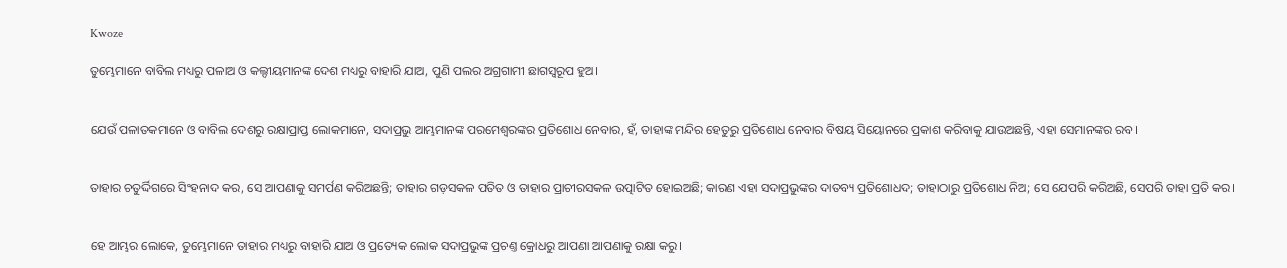Kwoze

ତୁମ୍ଭେମାନେ ବାବିଲ ମଧ୍ୟରୁ ପଳାଅ ଓ କଲ୍ଦୀୟମାନଙ୍କ ଦେଶ ମଧ୍ୟରୁ ବାହାରି ଯାଅ, ପୁଣି ପଲର ଅଗ୍ରଗାମୀ ଛାଗସ୍ଵରୂପ ହୁଅ।


ଯେଉଁ ପଳାତକମାନେ ଓ ବାବିଲ ଦେଶରୁ ରକ୍ଷାପ୍ରାପ୍ତ ଲୋକମାନେ, ସଦାପ୍ରଭୁ ଆମ୍ଭମାନଙ୍କ ପରମେଶ୍ଵରଙ୍କର ପ୍ରତିଶୋଧ ନେବାର, ହଁ, ତାହାଙ୍କ ମନ୍ଦିର ହେତୁରୁ ପ୍ରତିଶୋଧ ନେବାର ବିଷୟ ସିୟୋନରେ ପ୍ରକାଶ କରିବାକୁ ଯାଉଅଛନ୍ତି, ଏହା ସେମାନଙ୍କର ରବ।


ତାହାର ଚତୁର୍ଦ୍ଦିଗରେ ସିଂହନାଦ କର, ସେ ଆପଣାକୁ ସମର୍ପଣ କରିଅଛନ୍ତି; ତାହାର ଗଡ଼ସକଳ ପତିତ ଓ ତାହାର ପ୍ରାଚୀରସକଳ ଉତ୍ପାଟିତ ହୋଇଅଛି; କାରଣ ଏହା ସଦାପ୍ରଭୁଙ୍କର ଦାତବ୍ୟ ପ୍ରତିଶୋଧଦ; ତାହାଠାରୁ ପ୍ରତିଶୋଧ ନିଅ; ସେ ଯେପରି କରିଅଛି, ସେପରି ତାହା ପ୍ରତି କର।


ହେ ଆମ୍ଭର ଲୋକେ, ତୁମ୍ଭେମାନେ ତାହାର ମଧ୍ୟରୁ ବାହାରି ଯାଅ ଓ ପ୍ରତ୍ୟେକ ଲୋକ ସଦାପ୍ରଭୁଙ୍କ ପ୍ରଚଣ୍ତ କ୍ରୋଧରୁ ଆପଣା ଆପଣାକୁ ରକ୍ଷା କରୁ।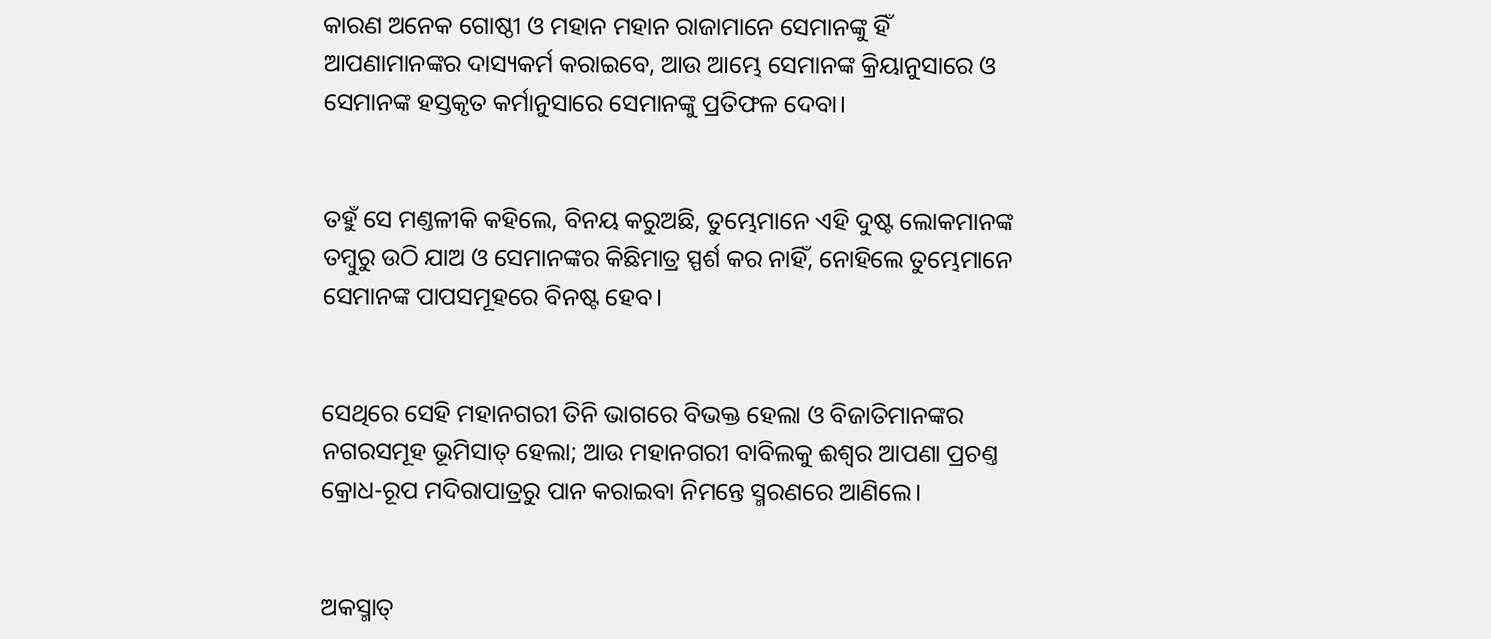କାରଣ ଅନେକ ଗୋଷ୍ଠୀ ଓ ମହାନ ମହାନ ରାଜାମାନେ ସେମାନଙ୍କୁ ହିଁ ଆପଣାମାନଙ୍କର ଦାସ୍ୟକର୍ମ କରାଇବେ, ଆଉ ଆମ୍ଭେ ସେମାନଙ୍କ କ୍ରିୟାନୁସାରେ ଓ ସେମାନଙ୍କ ହସ୍ତକୃତ କର୍ମାନୁସାରେ ସେମାନଙ୍କୁ ପ୍ରତିଫଳ ଦେବା।


ତହୁଁ ସେ ମଣ୍ତଳୀକି କହିଲେ, ବିନୟ କରୁଅଛି, ତୁମ୍ଭେମାନେ ଏହି ଦୁଷ୍ଟ ଲୋକମାନଙ୍କ ତମ୍ଵୁରୁ ଉଠି ଯାଅ ଓ ସେମାନଙ୍କର କିଛିମାତ୍ର ସ୍ପର୍ଶ କର ନାହିଁ, ନୋହିଲେ ତୁମ୍ଭେମାନେ ସେମାନଙ୍କ ପାପସମୂହରେ ବିନଷ୍ଟ ହେବ।


ସେଥିରେ ସେହି ମହାନଗରୀ ତିନି ଭାଗରେ ବିଭକ୍ତ ହେଲା ଓ ବିଜାତିମାନଙ୍କର ନଗରସମୂହ ଭୂମିସାତ୍ ହେଲା; ଆଉ ମହାନଗରୀ ବାବିଲକୁ ଈଶ୍ଵର ଆପଣା ପ୍ରଚଣ୍ତ କ୍ରୋଧ-ରୂପ ମଦିରାପାତ୍ରରୁ ପାନ କରାଇବା ନିମନ୍ତେ ସ୍ମରଣରେ ଆଣିଲେ।


ଅକସ୍ମାତ୍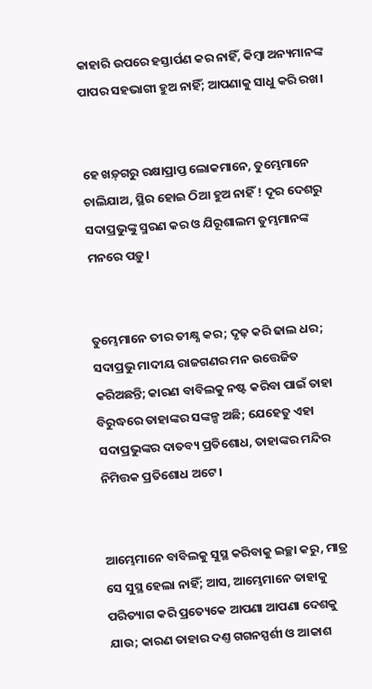କାହାରି ଉପରେ ହସ୍ତାର୍ପଣ କର ନାହିଁ, କିମ୍ଵା ଅନ୍ୟମାନଙ୍କ ପାପର ସହଭାଗୀ ହୁଅ ନାହିଁ; ଆପଣାକୁ ସାଧୁ କରି ରଖ।


ହେ ଖଡ଼୍‍ଗରୁ ରକ୍ଷାପ୍ରାପ୍ତ ଲୋକମାନେ, ତୁମ୍ଭେମାନେ ଚାଲିଯାଅ, ସ୍ଥିର ହୋଇ ଠିଆ ହୁଅ ନାହିଁ ! ଦୂର ଦେଶରୁ ସଦାପ୍ରଭୁଙ୍କୁ ସ୍ମରଣ କର ଓ ଯିରୂଶାଲମ ତୁମ୍ଭମାନଙ୍କ ମନରେ ପଡ଼ୁ।


ତୁମ୍ଭେମାନେ ତୀର ତୀକ୍ଷ୍ଣ କର; ଦୃଢ଼ କରି ଢାଲ ଧର; ସଦାପ୍ରଭୁ ମାଦୀୟ ରାଜଗଣର ମନ ଉତ୍ତେଜିତ କରିଅଛନ୍ତି; କାରଣ ବାବିଲକୁ ନଷ୍ଟ କରିବା ପାଇଁ ତାହା ବିରୁଦ୍ଧରେ ତାହାଙ୍କର ସଙ୍କଳ୍ପ ଅଛି; ଯେହେତୁ ଏହା ସଦାପ୍ରଭୁଙ୍କର ଦାତବ୍ୟ ପ୍ରତିଶୋଧ, ତାହାଙ୍କର ମନ୍ଦିର ନିମିତ୍ତକ ପ୍ରତିଶୋଧ ଅଟେ।


ଆମ୍ଭେମାନେ ବାବିଲକୁ ସୁସ୍ଥ କରିବାକୁ ଇଚ୍ଛା କରୁ, ମାତ୍ର ସେ ସୁସ୍ଥ ହେଲା ନାହିଁ; ଆସ, ଆମ୍ଭେମାନେ ତାହାକୁ ପରିତ୍ୟାଗ କରି ପ୍ରତ୍ୟେକେ ଆପଣା ଆପଣା ଦେଶକୁ ଯାଉ; କାରଣ ତାହାର ଦଣ୍ତ ଗଗନସ୍ପର୍ଶୀ ଓ ଆକାଶ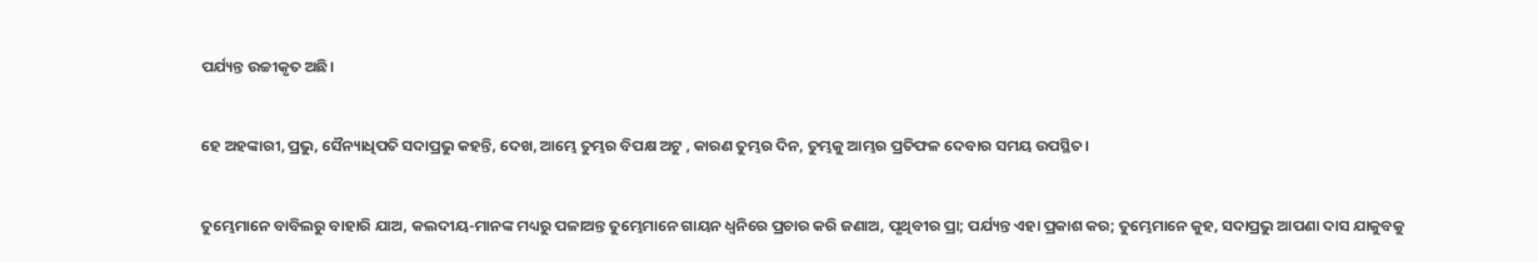ପର୍ଯ୍ୟନ୍ତ ଉଚ୍ଚୀକୃତ ଅଛି।


ହେ ଅହଙ୍କାରୀ, ପ୍ରଭୁ, ସୈନ୍ୟାଧିପତି ସଦାପ୍ରଭୁ କହନ୍ତି, ଦେଖ, ଆମ୍ଭେ ତୁମ୍ଭର ବିପକ୍ଷ ଅଟୁ , କାରଣ ତୁମ୍ଭର ଦିନ, ତୁମ୍ଭକୁ ଆମ୍ଭର ପ୍ରତିଫଳ ଦେବାର ସମୟ ଉପସ୍ଥିତ।


ତୁମ୍ଭେମାନେ ବାବିଲରୁ ବାହାରି ଯାଅ, କଲଦୀୟ-ମାନଙ୍କ ମଧ୍ୟରୁ ପଳାଅନ୍ତ ତୁମ୍ଭେମାନେ ଗାୟନ ଧ୍ଵନିରେ ପ୍ରଚାର କରି ଜଣାଅ, ପୃଥିବୀର ପ୍ରା; ପର୍ଯ୍ୟନ୍ତ ଏହା ପ୍ରକାଶ କର; ତୁମ୍ଭେମାନେ କୁହ, ସଦାପ୍ରଭୁ ଆପଣା ଦାସ ଯାକୁବକୁ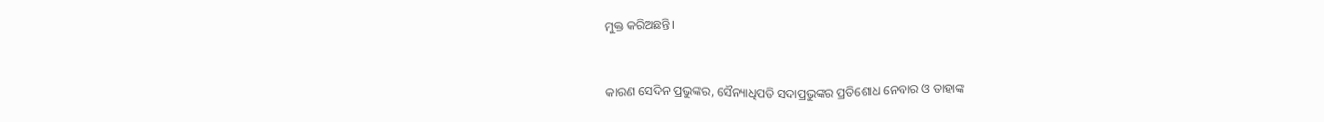ମୁକ୍ତ କରିଅଛନ୍ତି।


କାରଣ ସେଦିନ ପ୍ରଭୁଙ୍କର, ସୈନ୍ୟାଧିପତି ସଦାପ୍ରଭୁଙ୍କର ପ୍ରତିଶୋଧ ନେବାର ଓ ତାହାଙ୍କ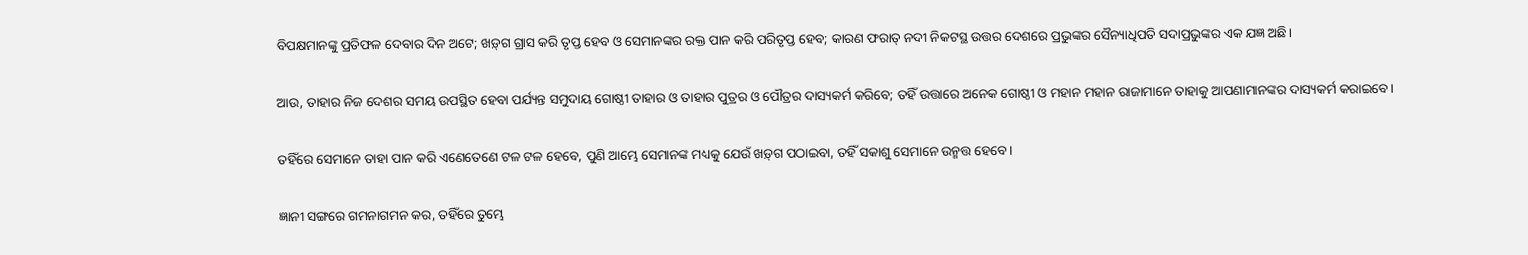ବିପକ୍ଷମାନଙ୍କୁ ପ୍ରତିଫଳ ଦେବାର ଦିନ ଅଟେ; ଖଡ଼୍‍ଗ ଗ୍ରାସ କରି ତୃପ୍ତ ହେବ ଓ ସେମାନଙ୍କର ରକ୍ତ ପାନ କରି ପରିତୃପ୍ତ ହେବ; କାରଣ ଫରାତ୍ ନଦୀ ନିକଟସ୍ଥ ଉତ୍ତର ଦେଶରେ ପ୍ରଭୁଙ୍କର ସୈନ୍ୟାଧିପତି ସଦାପ୍ରଭୁଙ୍କର ଏକ ଯଜ୍ଞ ଅଛି।


ଆଉ, ତାହାର ନିଜ ଦେଶର ସମୟ ଉପସ୍ଥିତ ହେବା ପର୍ଯ୍ୟନ୍ତ ସମୁଦାୟ ଗୋଷ୍ଠୀ ତାହାର ଓ ତାହାର ପୁତ୍ରର ଓ ପୌତ୍ରର ଦାସ୍ୟକର୍ମ କରିବେ; ତହିଁ ଉତ୍ତାରେ ଅନେକ ଗୋଷ୍ଠୀ ଓ ମହାନ ମହାନ ରାଜାମାନେ ତାହାକୁ ଆପଣାମାନଙ୍କର ଦାସ୍ୟକର୍ମ କରାଇବେ।


ତହିଁରେ ସେମାନେ ତାହା ପାନ କରି ଏଣେତେଣେ ଟଳ ଟଳ ହେବେ, ପୁଣି ଆମ୍ଭେ ସେମାନଙ୍କ ମଧ୍ୟକୁ ଯେଉଁ ଖଡ଼୍‍ଗ ପଠାଇବା, ତହିଁ ସକାଶୁ ସେମାନେ ଉନ୍ମତ୍ତ ହେବେ।


ଜ୍ଞାନୀ ସଙ୍ଗରେ ଗମନାଗମନ କର, ତହିଁରେ ତୁମ୍ଭେ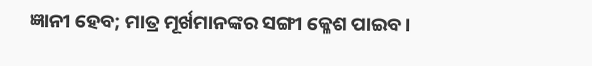ଜ୍ଞାନୀ ହେବ; ମାତ୍ର ମୂର୍ଖମାନଙ୍କର ସଙ୍ଗୀ କ୍ଳେଶ ପାଇବ।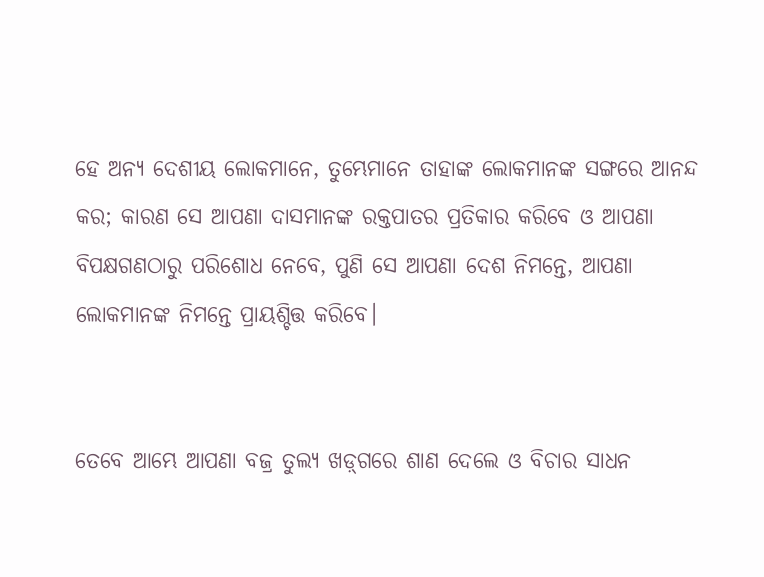ହେ ଅନ୍ୟ ଦେଶୀୟ ଲୋକମାନେ, ତୁମ୍ଭେମାନେ ତାହାଙ୍କ ଲୋକମାନଙ୍କ ସଙ୍ଗରେ ଆନନ୍ଦ କର; କାରଣ ସେ ଆପଣା ଦାସମାନଙ୍କ ରକ୍ତପାତର ପ୍ରତିକାର କରିବେ ଓ ଆପଣା ବିପକ୍ଷଗଣଠାରୁ ପରିଶୋଧ ନେବେ, ପୁଣି ସେ ଆପଣା ଦେଶ ନିମନ୍ତେ, ଆପଣା ଲୋକମାନଙ୍କ ନିମନ୍ତେ ପ୍ରାୟଶ୍ଚିତ୍ତ କରିବେ।


ତେବେ ଆମ୍ଭେ ଆପଣା ବଜ୍ର ତୁଲ୍ୟ ଖଡ଼୍‍ଗରେ ଶାଣ ଦେଲେ ଓ ବିଚାର ସାଧନ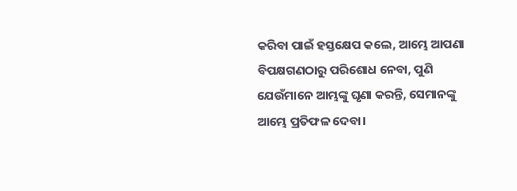କରିବା ପାଇଁ ହସ୍ତକ୍ଷେପ କଲେ, ଆମ୍ଭେ ଆପଣା ବିପକ୍ଷଗଣଠାରୁ ପରିଶୋଧ ନେବା, ପୁଣି ଯେଉଁମାନେ ଆମ୍ଭଙ୍କୁ ଘୃଣା କରନ୍ତି, ସେମାନଙ୍କୁ ଆମ୍ଭେ ପ୍ରତିଫଳ ଦେବା।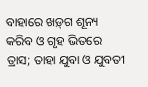ବାହାରେ ଖଡ଼୍‍ଗ ଶୂନ୍ୟ କରିବ ଓ ଗୃହ ଭିତରେ ତ୍ରାସ; ତାହା ଯୁବା ଓ ଯୁବତୀ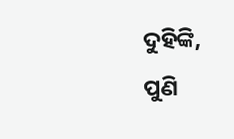ଦୁହିଙ୍କି, ପୁଣି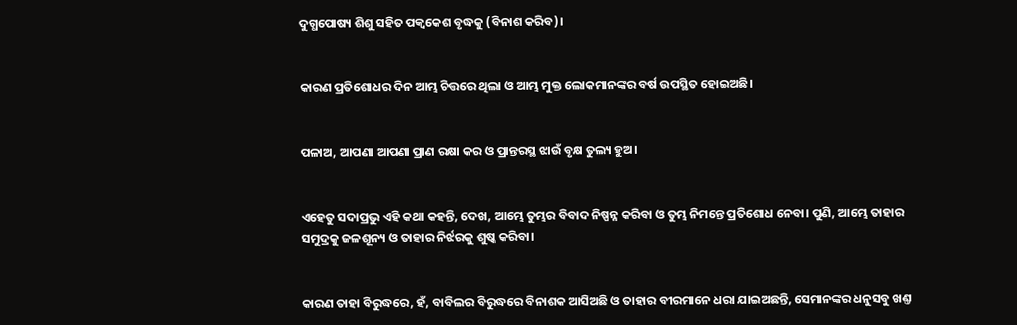ଦୁଗ୍ଧପୋଷ୍ୟ ଶିଶୁ ସହିତ ପକ୍ଵକେଶ ବୃଦ୍ଧକୁ (ବିନାଶ କରିବ)।


କାରଣ ପ୍ରତିଶୋଧର ଦିନ ଆମ୍ଭ ଚିତ୍ତରେ ଥିଲା ଓ ଆମ୍ଭ ମୁକ୍ତ ଲୋକମାନଙ୍କର ବର୍ଷ ଉପସ୍ଥିତ ହୋଇଅଛି।


ପଳାଅ, ଆପଣା ଆପଣା ପ୍ରାଣ ରକ୍ଷା କର ଓ ପ୍ରାନ୍ତରସ୍ଥ ଝାଉଁ ବୃକ୍ଷ ତୁଲ୍ୟ ହୁଅ।


ଏହେତୁ ସଦାପ୍ରଭୁ ଏହି କଥା କହନ୍ତି, ଦେଖ, ଆମ୍ଭେ ତୁମ୍ଭର ବିବାଦ ନିଷ୍ପନ୍ନ କରିବା ଓ ତୁମ୍ଭ ନିମନ୍ତେ ପ୍ରତିଶୋଧ ନେବା। ପୁଣି, ଆମ୍ଭେ ତାହାର ସମୁଦ୍ରକୁ ଜଳଶୂନ୍ୟ ଓ ତାହାର ନିର୍ଝରକୁ ଶୁଷ୍କ କରିବା।


କାରଣ ତାହା ବିରୁଦ୍ଧରେ, ହଁ, ବାବିଲର ବିରୁଦ୍ଧରେ ବିନାଶକ ଆସିଅଛି ଓ ତାହାର ବୀରମାନେ ଧରା ଯାଇଅଛନ୍ତି, ସେମାନଙ୍କର ଧନୁସବୁ ଖଣ୍ତ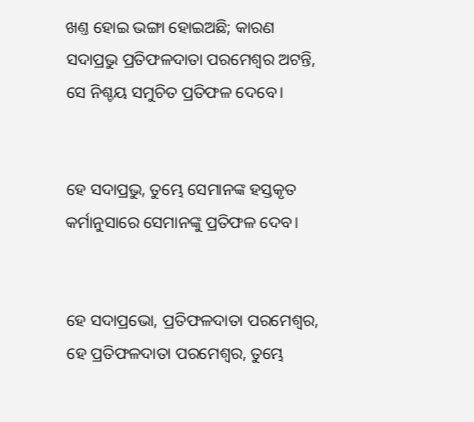ଖଣ୍ତ ହୋଇ ଭଙ୍ଗା ହୋଇଅଛି; କାରଣ ସଦାପ୍ରଭୁ ପ୍ରତିଫଳଦାତା ପରମେଶ୍ଵର ଅଟନ୍ତି, ସେ ନିଶ୍ଚୟ ସମୁଚିତ ପ୍ରତିଫଳ ଦେବେ।


ହେ ସଦାପ୍ରଭୁ, ତୁମ୍ଭେ ସେମାନଙ୍କ ହସ୍ତକୃତ କର୍ମାନୁସାରେ ସେମାନଙ୍କୁ ପ୍ରତିଫଳ ଦେବ।


ହେ ସଦାପ୍ରଭୋ, ପ୍ରତିଫଳଦାତା ପରମେଶ୍ଵର, ହେ ପ୍ରତିଫଳଦାତା ପରମେଶ୍ଵର, ତୁମ୍ଭେ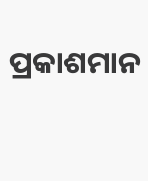ପ୍ରକାଶମାନ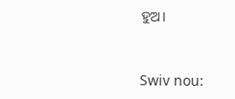ହୁଅ।


Swiv nou: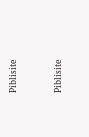Piblisite


Piblisite